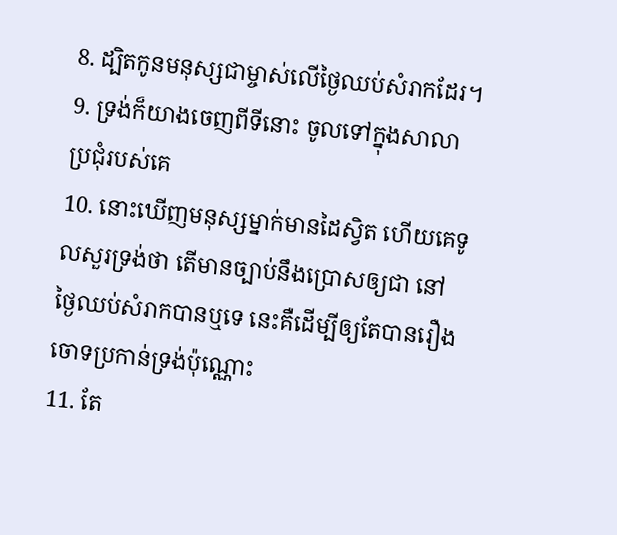8. ដ្បិតកូនមនុស្សជាម្ចាស់លើថ្ងៃឈប់សំរាកដែរ។
9. ទ្រង់ក៏យាងចេញពីទីនោះ ចូលទៅក្នុងសាលាប្រជុំរបស់គេ
10. នោះឃើញមនុស្សម្នាក់មានដៃស្វិត ហើយគេទូលសួរទ្រង់ថា តើមានច្បាប់នឹងប្រោសឲ្យជា នៅថ្ងៃឈប់សំរាកបានឬទេ នេះគឺដើម្បីឲ្យតែបានរឿងចោទប្រកាន់ទ្រង់ប៉ុណ្ណោះ
11. តែ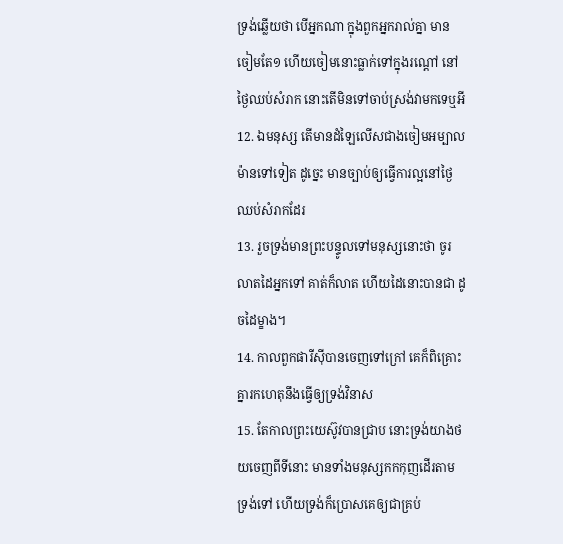ទ្រង់ឆ្លើយថា បើអ្នកណា ក្នុងពួកអ្នករាល់គ្នា មានចៀមតែ១ ហើយចៀមនោះធ្លាក់ទៅក្នុងរណ្តៅ នៅថ្ងៃឈប់សំរាក នោះតើមិនទៅចាប់ស្រង់វាមកទេឬអី
12. ឯមនុស្ស តើមានដំឡៃលើសជាងចៀមអម្បាលម៉ានទៅទៀត ដូច្នេះ មានច្បាប់ឲ្យធ្វើការល្អនៅថ្ងៃឈប់សំរាកដែរ
13. រួចទ្រង់មានព្រះបន្ទូលទៅមនុស្សនោះថា ចូរលាតដៃអ្នកទៅ គាត់ក៏លាត ហើយដៃនោះបានជា ដូចដៃម្ខាង។
14. កាលពួកផារីស៊ីបានចេញទៅក្រៅ គេក៏ពិគ្រោះគ្នារកហេតុនឹងធ្វើឲ្យទ្រង់វិនាស
15. តែកាលព្រះយេស៊ូវបានជ្រាប នោះទ្រង់យាងថយចេញពីទីនោះ មានទាំងមនុស្សកកកុញដើរតាមទ្រង់ទៅ ហើយទ្រង់ក៏ប្រោសគេឲ្យជាគ្រប់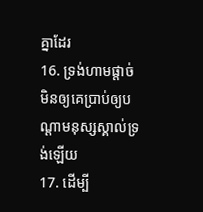គ្នាដែរ
16. ទ្រង់ហាមផ្តាច់ មិនឲ្យគេប្រាប់ឲ្យបណ្តាមនុស្សស្គាល់ទ្រង់ឡើយ
17. ដើម្បី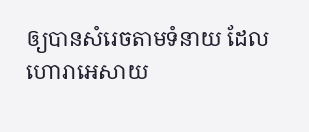ឲ្យបានសំរេចតាមទំនាយ ដែលហោរាអេសាយ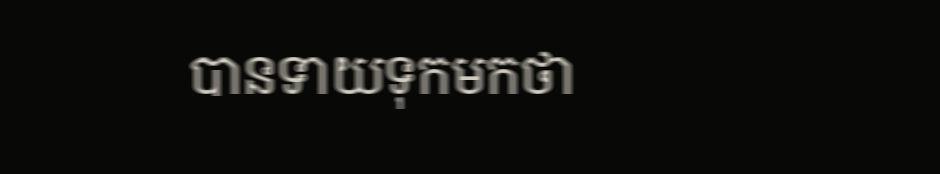បានទាយទុកមកថា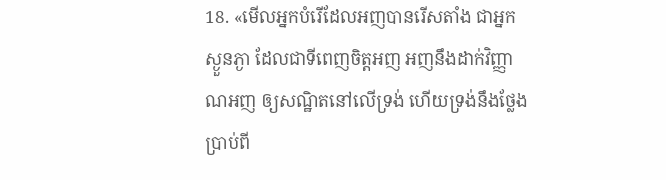18. «មើលអ្នកបំរើដែលអញបានរើសតាំង ជាអ្នកស្ងួនភ្ងា ដែលជាទីពេញចិត្តអញ អញនឹងដាក់វិញ្ញាណអញ ឲ្យសណ្ឋិតនៅលើទ្រង់ ហើយទ្រង់នឹងថ្លែងប្រាប់ពី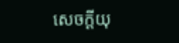សេចក្ដីយុ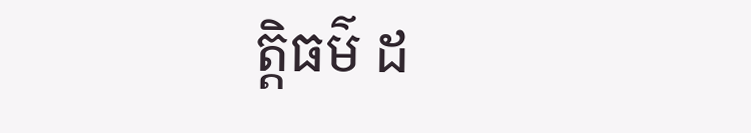ត្តិធម៌ ដ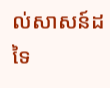ល់សាសន៍ដទៃ